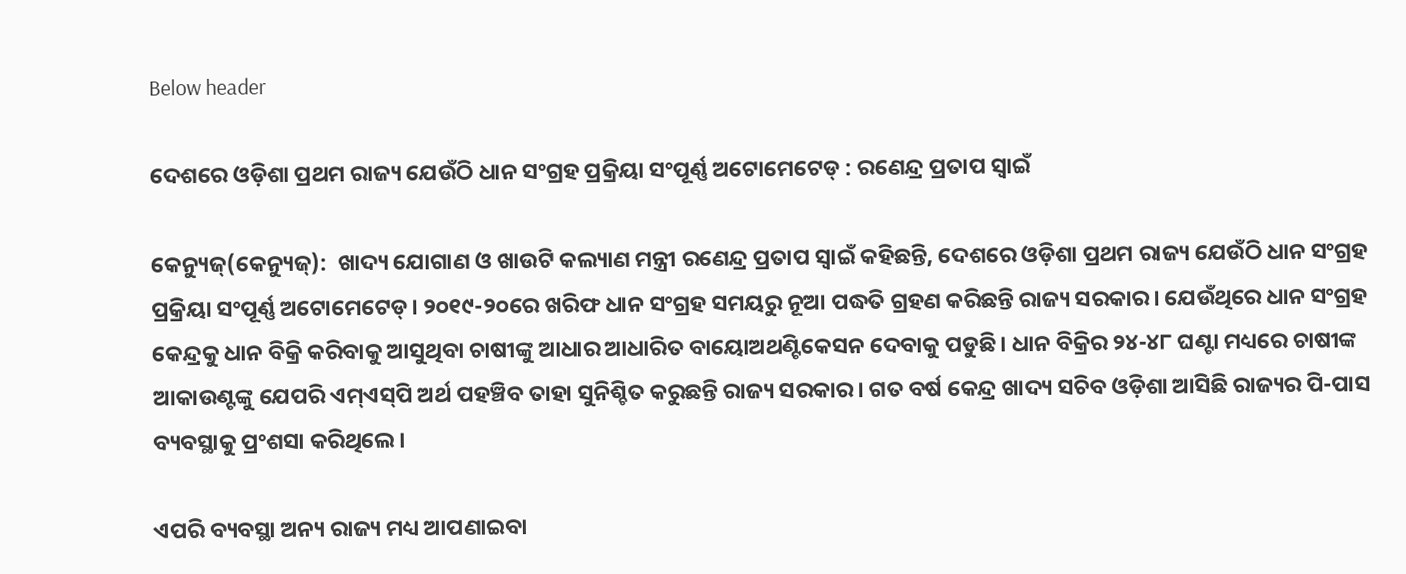Below header

ଦେଶରେ ଓଡ଼ିଶା ପ୍ରଥମ ରାଜ୍ୟ ଯେଉଁଠି ଧାନ ସଂଗ୍ରହ ପ୍ରକ୍ରିୟା ସଂପୂର୍ଣ୍ଣ ଅଟୋମେଟେଡ୍ : ରଣେନ୍ଦ୍ର ପ୍ରତାପ ସ୍ୱାଇଁ

କେନ୍ୟୁଜ୍(କେନ୍ୟୁଜ୍):  ଖାଦ୍ୟ ଯୋଗାଣ ଓ ଖାଉଟି କଲ୍ୟାଣ ମନ୍ତ୍ରୀ ରଣେନ୍ଦ୍ର ପ୍ରତାପ ସ୍ୱାଇଁ କହିଛନ୍ତି, ଦେଶରେ ଓଡ଼ିଶା ପ୍ରଥମ ରାଜ୍ୟ ଯେଉଁଠି ଧାନ ସଂଗ୍ରହ ପ୍ରକ୍ରିୟା ସଂପୂର୍ଣ୍ଣ ଅଟୋମେଟେଡ୍‌। ୨୦୧୯-୨୦ରେ ଖରିଫ ଧାନ ସଂଗ୍ରହ ସମୟରୁ ନୂଆ ପଦ୍ଧତି ଗ୍ରହଣ କରିଛନ୍ତି ରାଜ୍ୟ ସରକାର। ଯେଉଁଥିରେ ଧାନ ସଂଗ୍ରହ କେନ୍ଦ୍ରକୁ ଧାନ ବିକ୍ରି କରିବାକୁ ଆସୁଥିବା ଚାଷୀଙ୍କୁ ଆଧାର ଆଧାରିତ ବାୟୋଅଥଣ୍ଟିକେସନ ଦେବାକୁ ପଡୁଛି। ଧାନ ବିକ୍ରିର ୨୪-୪୮ ଘଣ୍ଟା ମଧ୍ୟରେ ଚାଷୀଙ୍କ ଆକାଉଣ୍ଟଙ୍କୁ ଯେପରି ଏମ୍‌ଏସ୍‌ପି ଅର୍ଥ ପହଞ୍ଚିବ ତାହା ସୁନିଶ୍ଚିତ କରୁଛନ୍ତି ରାଜ୍ୟ ସରକାର। ଗତ ବର୍ଷ କେନ୍ଦ୍ର ଖାଦ୍ୟ ସଚିବ ଓଡ଼ିଶା ଆସିଛି ରାଜ୍ୟର ପି-ପାସ ବ୍ୟବସ୍ଥାକୁ ପ୍ରଂଶସା କରିଥିଲେ।

ଏପରି ବ୍ୟବସ୍ଥା ଅନ୍ୟ ରାଜ୍ୟ ମଧ୍ୟ ଆପଣାଇବା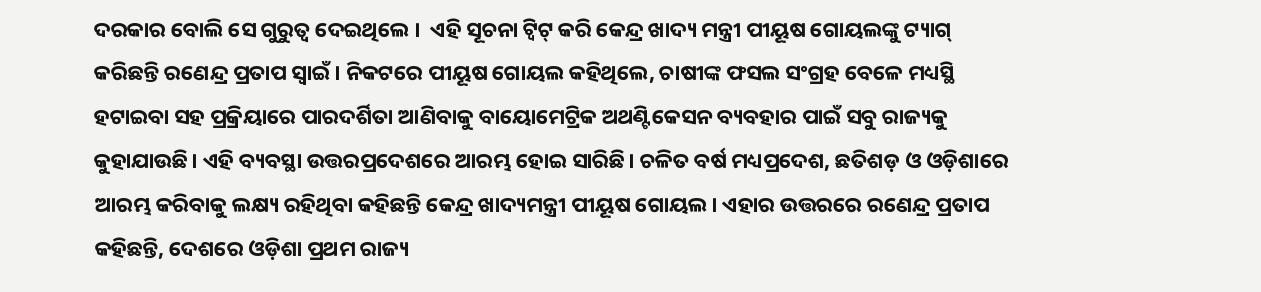ଦରକାର ବୋଲି ସେ ଗୁରୁତ୍ୱ ଦେଇଥିଲେ ।  ଏହି ସୂଚନା ଟ୍ଵିଟ୍ କରି କେନ୍ଦ୍ର ଖାଦ୍ୟ ମନ୍ତ୍ରୀ ପୀୟୂଷ ଗୋୟଲଙ୍କୁ ଟ୍ୟାଗ୍ କରିଛନ୍ତି ରଣେନ୍ଦ୍ର ପ୍ରତାପ ସ୍ୱାଇଁ। ନିକଟରେ ପୀୟୂଷ ଗୋୟଲ କହିଥିଲେ, ଚାଷୀଙ୍କ ଫସଲ ସଂଗ୍ରହ ବେଳେ ମଧ୍ୟସ୍ଥି ହଟାଇବା ସହ ପ୍ରକ୍ରିୟାରେ ପାରଦର୍ଶିତା ଆଣିବାକୁ ବାୟୋମେଟ୍ରିକ ଅଥଣ୍ଟିକେସନ ବ୍ୟବହାର ପାଇଁ ସବୁ ରାଜ୍ୟକୁ କୁହାଯାଉଛି। ଏହି ବ୍ୟବସ୍ଥା ଉତ୍ତରପ୍ରଦେଶରେ ଆରମ୍ଭ ହୋଇ ସାରିଛି। ଚଳିତ ବର୍ଷ ମଧ୍ୟପ୍ରଦେଶ, ଛତିଶଡ଼ ଓ ଓଡ଼ିଶାରେ ଆରମ୍ଭ କରିବାକୁ ଲକ୍ଷ୍ୟ ରହିଥିବା କହିଛନ୍ତି କେନ୍ଦ୍ର ଖାଦ୍ୟମନ୍ତ୍ରୀ ପୀୟୂଷ ଗୋୟଲ। ଏହାର ଉତ୍ତରରେ ରଣେନ୍ଦ୍ର ପ୍ରତାପ କହିଛନ୍ତି, ଦେଶରେ ଓଡ଼ିଶା ପ୍ରଥମ ରାଜ୍ୟ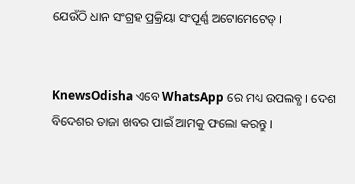ଯେଉଁଠି ଧାନ ସଂଗ୍ରହ ପ୍ରକ୍ରିୟା ସଂପୂର୍ଣ୍ଣ ଅଟୋମେଟେଡ୍ ।


KnewsOdisha ଏବେ WhatsApp ରେ ମଧ୍ୟ ଉପଲବ୍ଧ । ଦେଶ ବିଦେଶର ତାଜା ଖବର ପାଇଁ ଆମକୁ ଫଲୋ କରନ୍ତୁ ।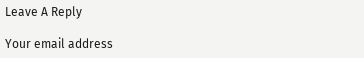Leave A Reply

Your email address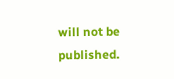will not be published.